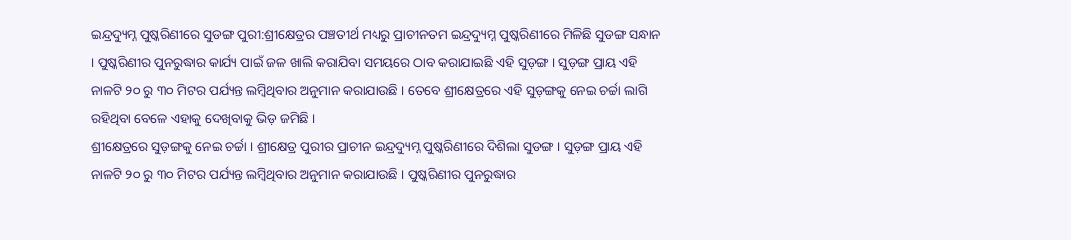ଇନ୍ଦ୍ରଦ୍ୟୁମ୍ନ ପୁଷ୍କରିଣୀରେ ସୁଡଙ୍ଗ ପୁରୀ:ଶ୍ରୀକ୍ଷେତ୍ରର ପଞ୍ଚତୀର୍ଥ ମଧ୍ୟରୁ ପ୍ରାଚୀନତମ ଇନ୍ଦ୍ରଦ୍ୟୁମ୍ନ ପୁଷ୍କରିଣୀରେ ମିଳିଛି ସୁଡଙ୍ଗ ସନ୍ଧାନ । ପୁଷ୍କରିଣୀର ପୁନରୁଦ୍ଧାର କାର୍ଯ୍ୟ ପାଇଁ ଜଳ ଖାଲି କରାଯିବା ସମୟରେ ଠାବ କରାଯାଇଛି ଏହି ସୁଡ଼ଙ୍ଗ । ସୁଡ଼ଙ୍ଗ ପ୍ରାୟ ଏହି ନାଳଟି ୨୦ ରୁ ୩୦ ମିଟର ପର୍ଯ୍ୟନ୍ତ ଲମ୍ବିଥିବାର ଅନୁମାନ କରାଯାଉଛି । ତେବେ ଶ୍ରୀକ୍ଷେତ୍ରରେ ଏହି ସୁଡ଼ଙ୍ଗକୁ ନେଇ ଚର୍ଚ୍ଚା ଲାଗି ରହିଥିବା ବେଳେ ଏହାକୁ ଦେଖିବାକୁ ଭିଡ଼ ଜମିଛି ।
ଶ୍ରୀକ୍ଷେତ୍ରରେ ସୁଡ଼ଙ୍ଗକୁ ନେଇ ଚର୍ଚ୍ଚା । ଶ୍ରୀକ୍ଷେତ୍ର ପୁରୀର ପ୍ରାଚୀନ ଇନ୍ଦ୍ରଦ୍ୟୁମ୍ନ ପୁଷ୍କରିଣୀରେ ଦିଶିଲା ସୁଡଙ୍ଗ । ସୁଡ଼ଙ୍ଗ ପ୍ରାୟ ଏହି ନାଳଟି ୨୦ ରୁ ୩୦ ମିଟର ପର୍ଯ୍ୟନ୍ତ ଲମ୍ବିଥିବାର ଅନୁମାନ କରାଯାଉଛି । ପୁଷ୍କରିଣୀର ପୁନରୁଦ୍ଧାର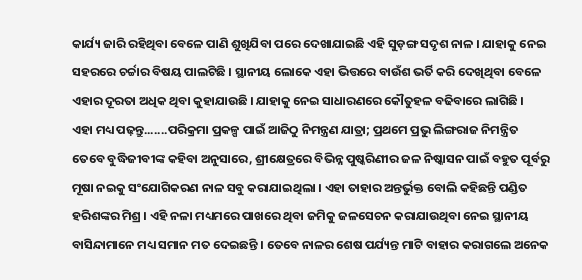କାର୍ଯ୍ୟ ଜାରି ରହିଥିବା ବେଳେ ପାଣି ଶୁଖିଯିବା ପରେ ଦେଖାଯାଇଛି ଏହି ସୁଡ଼ଙ୍ଗ ସଦୃଶ ନାଳ । ଯାହାକୁ ନେଇ ସହରରେ ଚର୍ଚ୍ଚାର ବିଷୟ ପାଲଟିଛି । ସ୍ଥାନୀୟ ଲୋକେ ଏହା ଭିତ୍ତରେ ବାଉଁଶ ଭର୍ତି କରି ଦେଖିଥିବା ବେଳେ ଏହାର ଦୂରତା ଅଧିକ ଥିବା କୁହାଯାଉଛି । ଯାହାକୁ ନେଇ ସାଧାରଣରେ କୌତୁହଳ ବଢିବାରେ ଲାଗିଛି ।
ଏହା ମଧ୍ୟ ପଢ଼ନ୍ତୁ.......ପରିକ୍ରମା ପ୍ରକଳ୍ପ ପାଇଁ ଆଜିଠୁ ନିମନ୍ତ୍ରଣ ଯାତ୍ରା; ପ୍ରଥମେ ପ୍ରଭୁ ଲିଙ୍ଗରାଜ ନିମନ୍ତ୍ରିତ
ତେବେ ବୁଦ୍ଧିଜୀବୀଙ୍କ କହିବା ଅନୁସାରେ, ଶ୍ରୀକ୍ଷେତ୍ରରେ ବିଭିନ୍ନ ପୁଷ୍କରିଣୀର ଜଳ ନିଷ୍କାସନ ପାଇଁ ବହୁତ ପୂର୍ବରୁ ମୂଷା ନଇକୁ ସଂଯୋଗିକରଣ ନାଳ ସବୁ କରାଯାଇଥିଲା । ଏହା ତାହାର ଅନ୍ତର୍ଭୁକ୍ତ ବୋଲି କହିଛନ୍ତି ପଣ୍ଡିତ ହରିଶଙ୍କର ମିଶ୍ର । ଏହି ନଳା ମଧ୍ୟମରେ ପାଖରେ ଥିବା ଜମିକୁ ଜଳସେଚନ କରାଯାଉଥିବା ନେଇ ସ୍ଥାନୀୟ ବାସିନ୍ଦାମାନେ ମଧ୍ୟ ସମାନ ମତ ଦେଇଛନ୍ତି । ତେବେ ନାଳର ଶେଷ ପର୍ଯ୍ୟନ୍ତ ମାଟି ବାହାର କରାଗଲେ ଅନେକ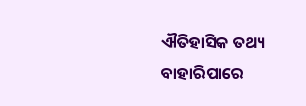ଐତିହାସିକ ତଥ୍ୟ ବାହାରିପାରେ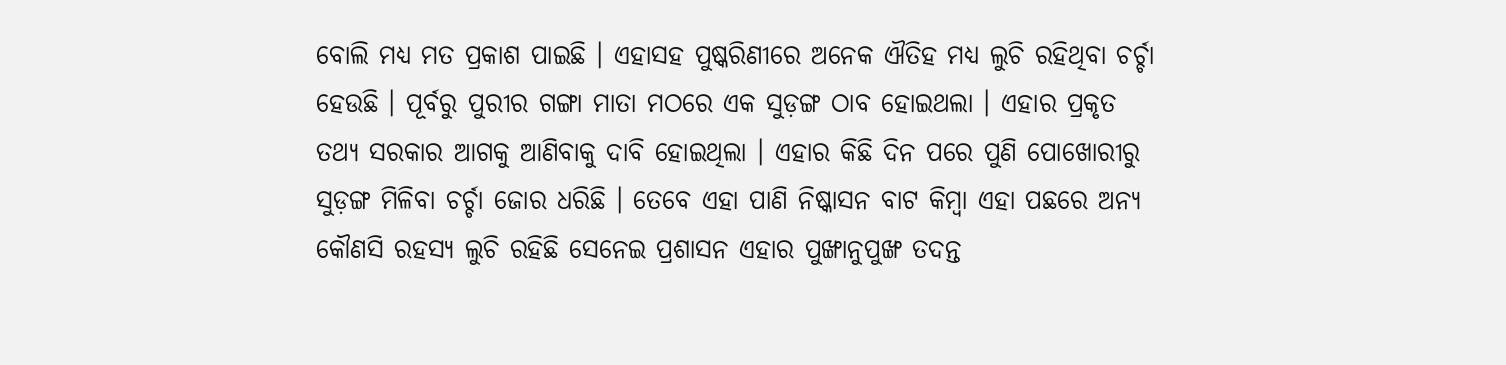ବୋଲି ମଧ୍ୟ ମତ ପ୍ରକାଶ ପାଇଛି । ଏହାସହ ପୁଷ୍କରିଣୀରେ ଅନେକ ଐତିହ ମଧ୍ୟ ଲୁଚି ରହିଥିବା ଚର୍ଚ୍ଚା ହେଉଛି । ପୂର୍ବରୁ ପୁରୀର ଗଙ୍ଗା ମାତା ମଠରେ ଏକ ସୁଡ଼ଙ୍ଗ ଠାବ ହୋଇଥଲା । ଏହାର ପ୍ରକୃତ ତଥ୍ୟ ସରକାର ଆଗକୁ ଆଣିବାକୁ ଦାବି ହୋଇଥିଲା । ଏହାର କିଛି ଦିନ ପରେ ପୁଣି ପୋଖୋରୀରୁ ସୁଡ଼ଙ୍ଗ ମିଳିବା ଚର୍ଚ୍ଚା ଜୋର ଧରିଛି । ତେବେ ଏହା ପାଣି ନିଷ୍କାସନ ବାଟ କିମ୍ବା ଏହା ପଛରେ ଅନ୍ୟ କୌଣସି ରହସ୍ୟ ଲୁଚି ରହିଛି ସେନେଇ ପ୍ରଶାସନ ଏହାର ପୁଙ୍ଖାନୁପୁଙ୍ଖ ତଦନ୍ତ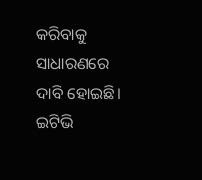କରିବାକୁ ସାଧାରଣରେ ଦାବି ହୋଇଛି।
ଇଟିଭି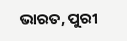ଭାରତ, ପୁରୀ